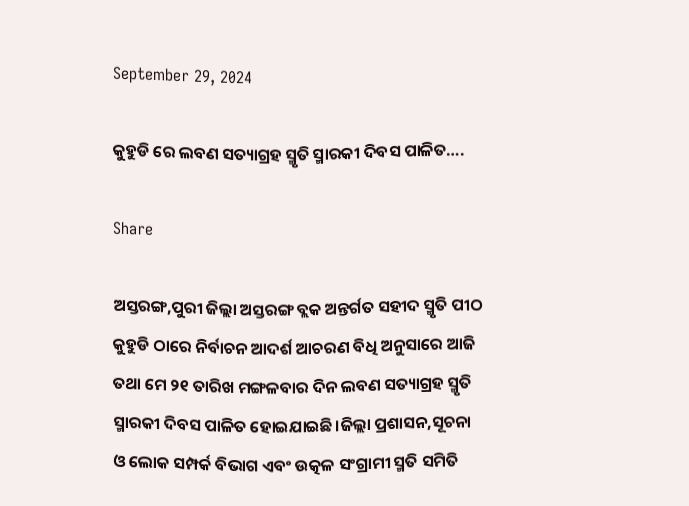September 29, 2024

କୁହୁଡି ରେ ଲବଣ ସତ୍ୟାଗ୍ରହ ସ୍ମୃତି ସ୍ମାରକୀ ଦିବସ ପାଳିତ….

Share

ଅସ୍ତରଙ୍ଗ,ପୁରୀ ଜିଲ୍ଲା ଅସ୍ତରଙ୍ଗ ବ୍ଲକ ଅନ୍ତର୍ଗତ ସହୀଦ ସ୍ମୃତି ପୀଠ କୁହୁଡି ଠାରେ ନିର୍ବାଚନ ଆଦର୍ଶ ଆଚରଣ ବିଧି ଅନୁସାରେ ଆଜି ତଥା ମେ ୨୧ ତାରିଖ ମଙ୍ଗଳବାର ଦିନ ଲବଣ ସତ୍ୟାଗ୍ରହ ସ୍ମୃତି ସ୍ମାରକୀ ଦିବସ ପାଳିତ ହୋଇଯାଇଛି।ଜିଲ୍ଲା ପ୍ରଶାସନ,ସୂଚନା ଓ ଲୋକ ସମ୍ପର୍କ ବିଭାଗ ଏବଂ ଉତ୍କଳ ସଂଗ୍ରାମୀ ସ୍ମତି ସମିତି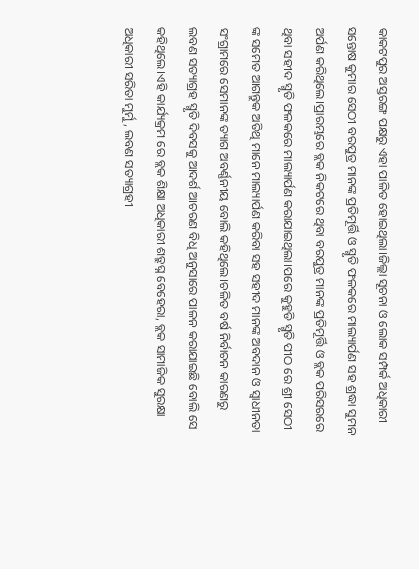କାକଟପୁର ଅସ୍ତରଙ୍ଗ ପକ୍ଷରୁ ଏହା ପାଳିତ ହୋଇଥିଲା।ଜିଲ୍ଲା ସୂଚନା ଓ ଲୋକ ସମ୍ପର୍କ ଅଧିକାରୀ ସନ୍ତୋଷ କୁମାର ସେଠୀ ବରପୁତ୍ର ମାନଙ୍କ ପ୍ରତିମୂର୍ତ୍ତି ଓ ସ୍ମୃତି ଫଳକରେ ମାଲ୍ୟାର୍ପଣ ସହ ଶ୍ରଦ୍ଧା ସୁମନ ଅର୍ପଣ କରିଥିଲେ।ପ୍ରାରମ୍ଭରେ ବ୍ଲକ ନିକଟରେ ଥିବା ବରପୁତ୍ର ମାନଙ୍କ ପ୍ରତିମୂର୍ତ୍ତି ଓ ବ୍ଲକ ପରିସରରେ ଥିବା ସହୀଦ ସ୍ମୃତି ଫଳକରେ ମାଲ୍ୟାର୍ପଣ କରାଯାଇଥିଲା।ପରେ କୁହୁଡି ସ୍ମୃତି ପୀଠ ରେ ଶ୍ରୀ ସେଠୀ ଙ୍କ ସମେତ ଆଗନ୍ତୁକ ଅତିଥି ମାନେ ମାଲ୍ୟାର୍ପଣ କରିବା ସହ ସହୀଦ ମାନଙ୍କ ଅବଦାନ ଓ ସ୍ୱାଧୀନତା ସଂଗ୍ରାମରେ ସେମାନଙ୍କ ତ୍ୟାଗ ଅବର୍ଣ୍ଣନୀୟ ବୋଲି କହିଥିଲେ।ଚଳିତ ବର୍ଷ ନିର୍ବାଚନ କାରଣରୁ ଲବଣ ସତ୍ୟାଗ୍ରହ ସ୍ମୃତି ଦିବସକୁ ଆଦର୍ଶ ଆଚରଣ ବିଧି ଅନୁସାରେ ପାଳନ କରାଯାଇଛି ବୋଲି ସେ କହିଥିଲେ।ଏହି କାର୍ଯ୍ୟକ୍ରମ ରେ ବ୍ଲକ ଶିକ୍ଷା ଅଧିକାରୀ ଶତ୍ରୁଘ୍ନ ବେହେରା, ବ୍ଲକ ସାମାଜିକ ସୁରକ୍ଷା ଅଧିକାରୀ ସରିତା ମୁର୍ମୁ, ଲବଣ ସତ୍ୟାଗ୍ରହୀ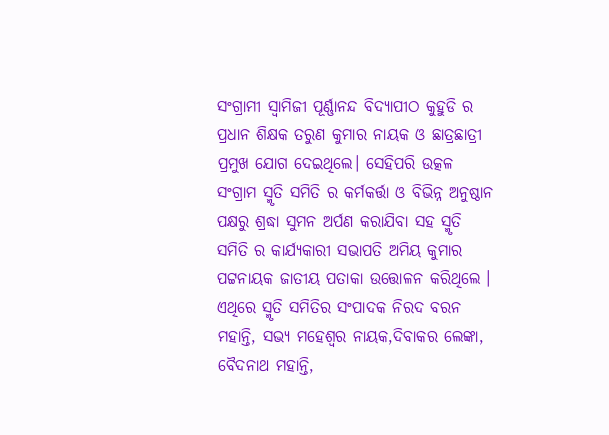ସଂଗ୍ରାମୀ ସ୍ୱାମିଜୀ ପୂର୍ଣ୍ଣାନନ୍ଦ ବିଦ୍ୟାପୀଠ କୁହୁଡି ର ପ୍ରଧାନ ଶିକ୍ଷକ ତରୁଣ କୁମାର ନାୟକ ଓ ଛାତ୍ରଛାତ୍ରୀ ପ୍ରମୁଖ ଯୋଗ ଦେଇଥିଲେ। ସେହିପରି ଉତ୍କଳ ସଂଗ୍ରାମ ସ୍ମୃତି ସମିତି ର କର୍ମକର୍ତ୍ତା ଓ ବିଭିନ୍ନ ଅନୁଷ୍ଠାନ ପକ୍ଷରୁ ଶ୍ରଦ୍ଧା ସୁମନ ଅର୍ପଣ କରାଯିବା ସହ ସ୍ମୃତି ସମିତି ର କାର୍ଯ୍ୟକାରୀ ସଭାପତି ଅମିୟ କୁମାର ପଟ୍ଟନାୟକ ଜାତୀୟ ପତାକା ଉତ୍ତୋଳନ କରିଥିଲେ । ଏଥିରେ ସ୍ମୃତି ସମିତିର ସଂପାଦକ ନିରଦ ବରନ ମହାନ୍ତି, ସଭ୍ୟ ମହେଶ୍ୱର ନାୟକ,ଦିବାକର ଲେଙ୍କା, ବୈଦନାଥ ମହାନ୍ତି,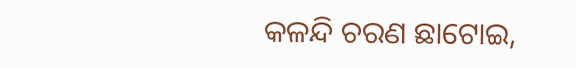କଳନ୍ଦି ଚରଣ ଛାଟୋଇ,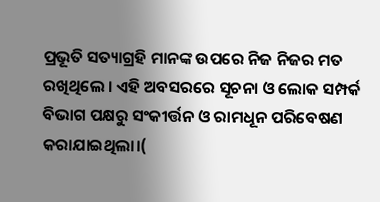ପ୍ରଭୂତି ସତ୍ୟାଗ୍ରହି ମାନଙ୍କ ଉପରେ ନିଜ ନିଜର ମତ ରଖିଥିଲେ । ଏହି ଅବସରରେ ସୂଚନା ଓ ଲୋକ ସମ୍ପର୍କ ବିଭାଗ ପକ୍ଷରୁ ସଂକୀର୍ତ୍ତନ ଓ ରାମଧୂନ ପରିବେଷଣ କରାଯାଇଥିଲା।(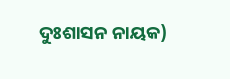ଦୁଃଶାସନ ନାୟକ)